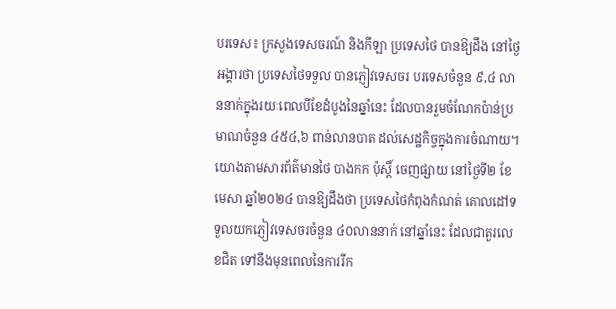បរទេស៖ ក្រសួងទេសចរណ៍ និងកីឡា ប្រទេសថៃ បានឱ្យដឹង នៅថ្ងៃអង្គារថា ប្រទេសថៃទទួល បានភ្ញៀវទេសចរ បរទេសចំនួន ៩,៤ លាននាក់ក្នុងរយៈពេលបីខែដំបូងនៃឆ្នាំនេះ ដែលបានរួមចំណែកប៉ាន់ប្រមាណចំនួន ៤៥៤,៦ ពាន់លានបាត ដល់សេដ្ឋកិច្ចក្នុងការចំណាយ។
យោងតាមសារព័ត៌មានថៃ បាងកក ប៉ុស្តិ៍ ចេញផ្សាយ នៅថ្ងៃទី២ ខែមេសា ឆ្នាំ២០២៤ បានឱ្យដឹងថា ប្រទេសថៃកំពុងកំណត់ គោលដៅទទួលយកភ្ញៀវទេសចរចំនួន ៤០លាននាក់ នៅឆ្នាំនេះ ដែលជាតួរលេខជិត ទៅនឹងមុនពេលនៃការរីក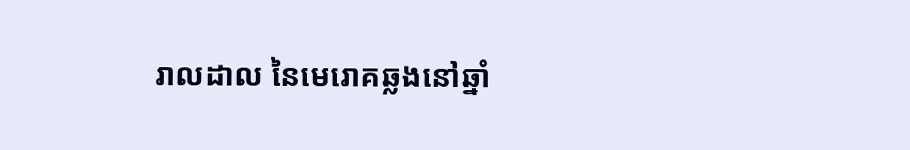រាលដាល នៃមេរោគឆ្លងនៅឆ្នាំ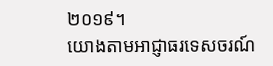២០១៩។
យោងតាមអាជ្ញាធរទេសចរណ៍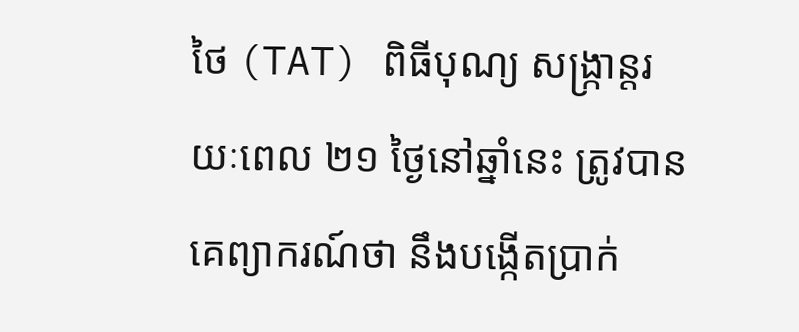ថៃ (TAT) ពិធីបុណ្យ សង្ក្រាន្តរយៈពេល ២១ ថ្ងៃនៅឆ្នាំនេះ ត្រូវបានគេព្យាករណ៍ថា នឹងបង្កើតប្រាក់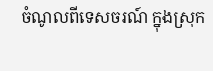ចំណូលពីទេសចរណ៍ ក្នុងស្រុក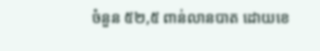ចំនួន ៥២,៥ ពាន់លានបាត ដោយខេ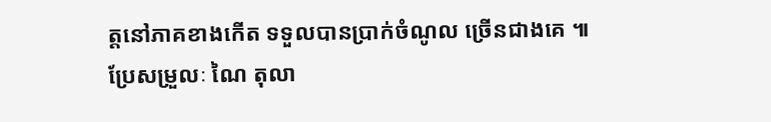ត្តនៅភាគខាងកើត ទទួលបានប្រាក់ចំណូល ច្រើនជាងគេ ៕
ប្រែសម្រួលៈ ណៃ តុលា